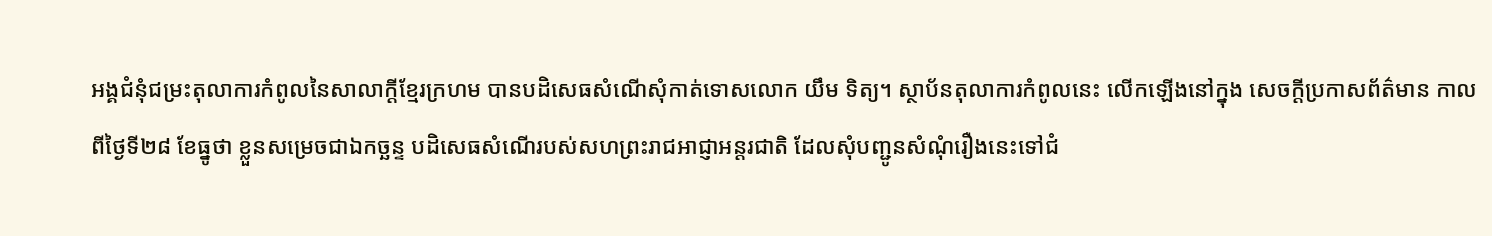អង្គជំនុំជម្រះតុលាការកំពូលនៃសាលាក្ដីខ្មែរក្រហម បានបដិសេធសំណើសុំកាត់ទោសលោក យឹម ទិត្យ។ ស្ថាប័នតុលាការកំពូលនេះ លើកឡើងនៅក្នុង សេចក្ដីប្រកាសព័ត៌មាន កាលពីថ្ងៃទី២៨ ខែធ្នូថា ខ្លួនសម្រេចជាឯកច្ឆន្ទ បដិសេធសំណើរបស់សហព្រះរាជអាជ្ញាអន្តរជាតិ ដែលសុំបញ្ជូនសំណុំរឿងនេះទៅជំ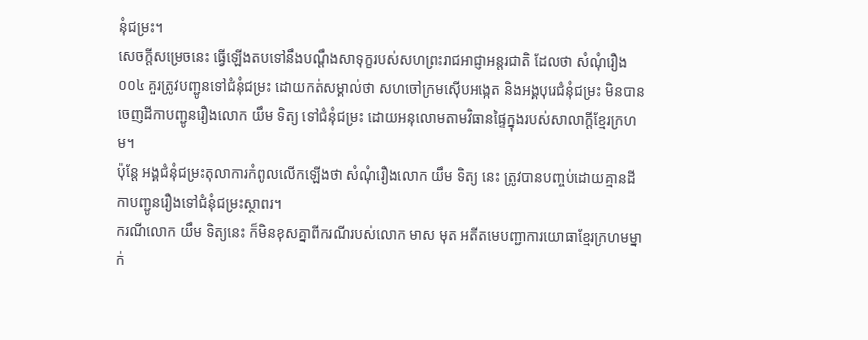នុំជម្រះ។
សេចក្តីសម្រេចនេះ ធ្វើឡើងតបទៅនឹងបណ្ដឹងសាទុក្ខរបស់សហព្រះរាជអាជ្ញាអន្តរជាតិ ដែលថា សំណុំរឿង ០០៤ គួរត្រូវបញ្ជូនទៅជំនុំជម្រះ ដោយកត់សម្គាល់ថា សហចៅក្រមស៊ើបអង្កេត និងអង្គបុរេជំនុំជម្រះ មិនបានចេញដីកាបញ្ជូនរឿងលោក យឹម ទិត្យ ទៅជំនុំជម្រះ ដោយអនុលោមតាមវិធានផ្ទៃក្នុងរបស់សាលាក្ដីខ្មែរក្រហម។
ប៉ុន្តែ អង្គជំនុំជម្រះតុលាការកំពូលលើកឡើងថា សំណុំរឿងលោក យឹម ទិត្យ នេះ ត្រូវបានបញ្ចប់ដោយគ្មានដីកាបញ្ជូនរឿងទៅជំនុំជម្រះស្ថាពរ។
ករណីលោក យឹម ទិត្យនេះ ក៏មិនខុសគ្នាពីករណីរបស់លោក មាស មុត អតីតមេបញ្ជាការយោធាខ្មែរក្រហមម្នាក់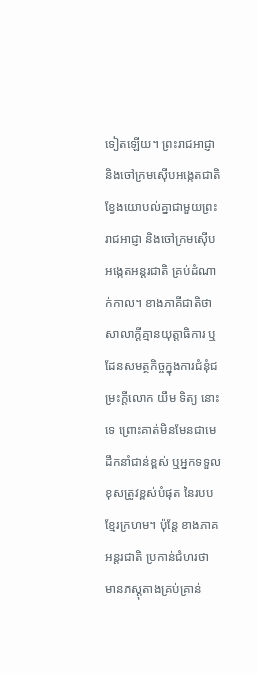ទៀតឡើយ។ ព្រះរាជអាជ្ញា និងចៅក្រមស៊ើបអង្កេតជាតិ ខ្វែងយោបល់គ្នាជាមួយព្រះរាជអាជ្ញា និងចៅក្រមស៊ើបអង្កេតអន្តរជាតិ គ្រប់ដំណាក់កាល។ ខាងភាគីជាតិថា សាលាក្ដីគ្មានយុត្តាធិការ ឬដែនសមត្ថកិច្ចក្នុងការជំនុំជម្រះក្ដីលោក យឹម ទិត្យ នោះទេ ព្រោះគាត់មិនមែនជាមេដឹកនាំជាន់ខ្ពស់ ឬអ្នកទទួលខុសត្រូវខ្ពស់បំផុត នៃរបបខ្មែរក្រហម។ ប៉ុន្តែ ខាងភាគអន្តរជាតិ ប្រកាន់ជំហរថា មានភស្តុតាងគ្រប់គ្រាន់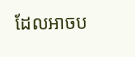ដែលអាចប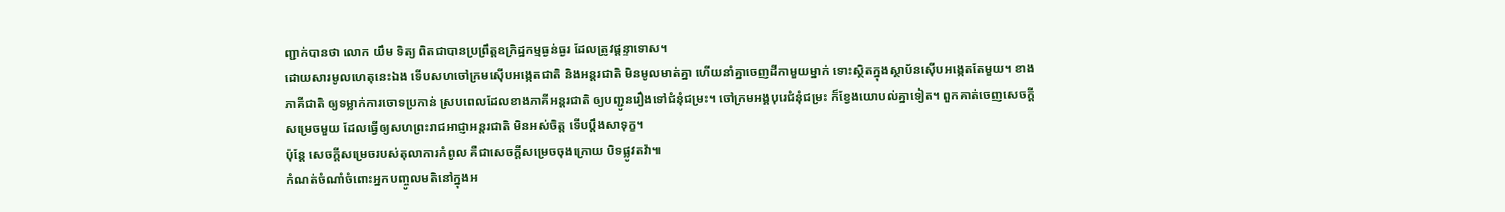ញ្ជាក់បានថា លោក យឹម ទិត្យ ពិតជាបានប្រព្រឹត្តឧក្រិដ្ឋកម្មធ្ងន់ធ្ងរ ដែលត្រូវផ្ដន្ទាទោស។
ដោយសារមូលហេតុនេះឯង ទើបសហចៅក្រមស៊ើបអង្កេតជាតិ និងអន្តរជាតិ មិនមូលមាត់គ្នា ហើយនាំគ្នាចេញដីកាមួយម្នាក់ ទោះស្ថិតក្នុងស្ថាប័នស៊ើបអង្កេតតែមួយ។ ខាងភាគីជាតិ ឲ្យទម្លាក់ការចោទប្រកាន់ ស្របពេលដែលខាងភាគីអន្តរជាតិ ឲ្យបញ្ជូនរឿងទៅជំនុំជម្រះ។ ចៅក្រមអង្គបុរេជំនុំជម្រះ ក៏ខ្វែងយោបល់គ្នាទៀត។ ពួកគាត់ចេញសេចក្ដីសម្រេចមួយ ដែលធ្វើឲ្យសហព្រះរាជអាជ្ញាអន្តរជាតិ មិនអស់ចិត្ត ទើបប្ដឹងសាទុក្ខ។
ប៉ុន្តែ សេចក្តីសម្រេចរបស់តុលាការកំពូល គឺជាសេចក្ដីសម្រេចចុងក្រោយ បិទផ្លូវតវ៉ា៕
កំណត់ចំណាំចំពោះអ្នកបញ្ចូលមតិនៅក្នុងអ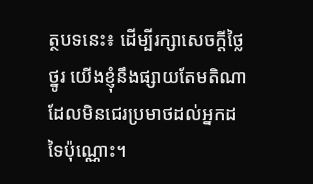ត្ថបទនេះ៖ ដើម្បីរក្សាសេចក្ដីថ្លៃថ្នូរ យើងខ្ញុំនឹងផ្សាយតែមតិណា ដែលមិនជេរប្រមាថដល់អ្នកដទៃប៉ុណ្ណោះ។